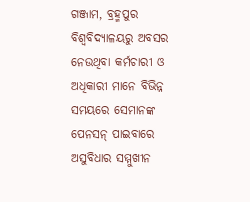ଗଞ୍ଜାମ, ବ୍ରହ୍ମପୁର ବିଶ୍ୱବିଦ୍ୟାଳୟରୁ ଅବସର ନେଉଥିବା କର୍ମଚାରୀ ଓ ଅଧିକାରୀ ମାନେ ବିଭିନ୍ନ ସମୟରେ ସେମାନଙ୍କ ପେନସନ୍ ପାଇବାରେ ଅସୁବିଧାର ସମ୍ମୁଖୀନ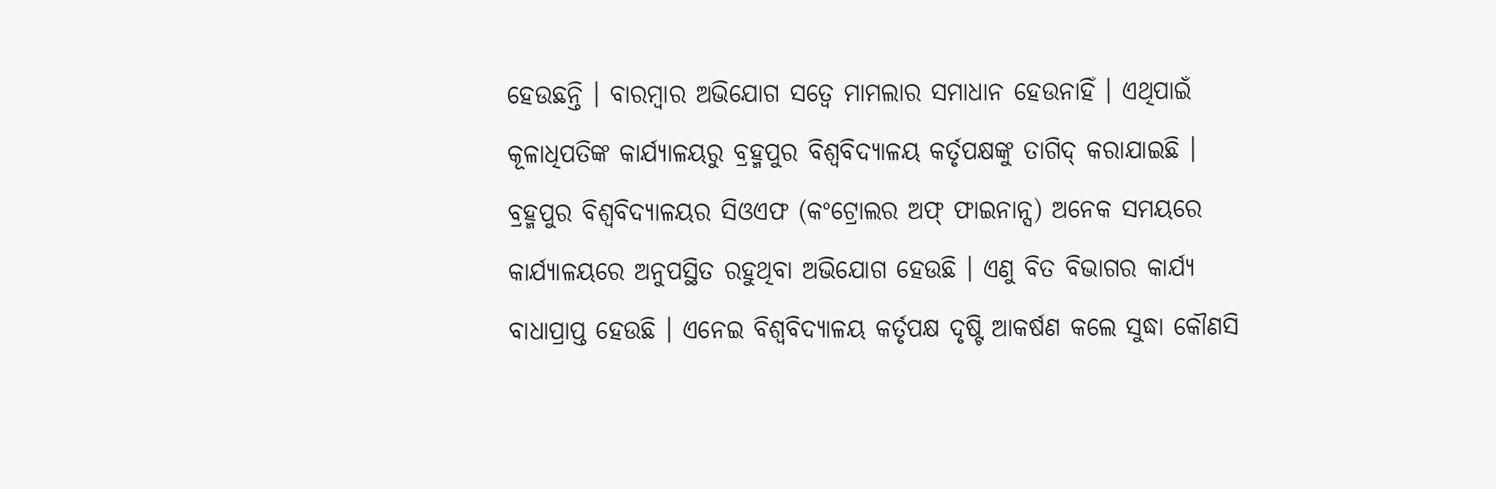ହେଉଛନ୍ତି । ବାରମ୍ବାର ଅଭିଯୋଗ ସତ୍ୱେ ମାମଲାର ସମାଧାନ ହେଉନାହିଁ । ଏଥିପାଇଁ କୂଳାଧିପତିଙ୍କ କାର୍ଯ୍ୟାଳୟରୁ ବ୍ରହ୍ମପୁର ବିଶ୍ୱବିଦ୍ୟାଳୟ କର୍ତୃପକ୍ଷଙ୍କୁ ତାଗିଦ୍ କରାଯାଇଛି । ବ୍ରହ୍ମପୁର ବିଶ୍ୱବିଦ୍ୟାଳୟର ସିଓଏଫ (କଂଟ୍ରୋଲର ଅଫ୍ ଫାଇନାନ୍ସ) ଅନେକ ସମୟରେ କାର୍ଯ୍ୟାଳୟରେ ଅନୁପସ୍ଥିତ ରହୁଥିବା ଅଭିଯୋଗ ହେଉଛି । ଏଣୁ ବିତ ବିଭାଗର କାର୍ଯ୍ୟ ବାଧାପ୍ରାପ୍ତ ହେଉଛି । ଏନେଇ ବିଶ୍ୱବିଦ୍ୟାଳୟ କର୍ତୃପକ୍ଷ ଦୃଷ୍ଟି ଆକର୍ଷଣ କଲେ ସୁଦ୍ଧା କୌଣସି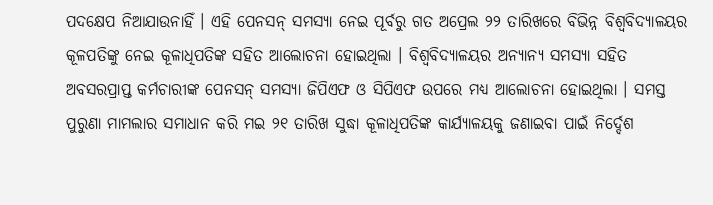ପଦକ୍ଷେପ ନିଆଯାଉନାହିଁ । ଏହି ପେନସନ୍ ସମସ୍ୟା ନେଇ ପୂର୍ବରୁ ଗତ ଅପ୍ରେଲ ୨୨ ତାରିଖରେ ବିଭିନ୍ନ ବିଶ୍ୱବିଦ୍ୟାଳୟର କୂଳପତିଙ୍କୁ ନେଇ କୂଳାଧିପତିଙ୍କ ସହିତ ଆଲୋଚନା ହୋଇଥିଲା । ବିଶ୍ୱବିଦ୍ୟାଳୟର ଅନ୍ୟାନ୍ୟ ସମସ୍ୟା ସହିତ ଅବସରପ୍ରାପ୍ତ କର୍ମଚାରୀଙ୍କ ପେନସନ୍ ସମସ୍ୟା ଜିପିଏଫ ଓ ସିପିଏଫ ଉପରେ ମଧ୍ୟ ଆଲୋଚନା ହୋଇଥିଲା । ସମସ୍ତ ପୁରୁଣା ମାମଲାର ସମାଧାନ କରି ମଇ ୨୧ ତାରିଖ ସୁଦ୍ଧା କୂଳାଧିପତିଙ୍କ କାର୍ଯ୍ୟାଳୟକୁ ଜଣାଇବା ପାଇଁ ନିର୍ଦ୍ଦେଶ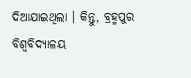ଦିଆଯାଇଥିଲା । କିନ୍ତୁ, ବ୍ରହ୍ମପୁର ବିଶ୍ୱବିଦ୍ୟାଳୟ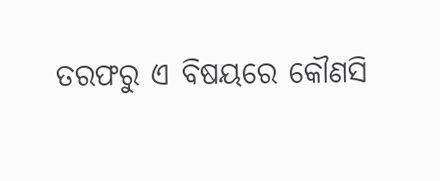ତରଫରୁ ଏ ବିଷୟରେ କୌଣସି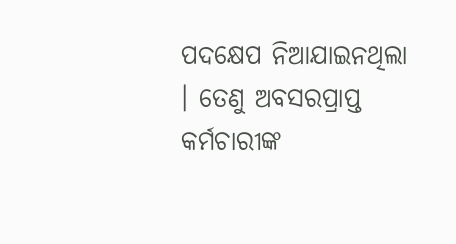ପଦକ୍ଷେପ ନିଆଯାଇନଥିଲା । ତେଣୁ ଅବସରପ୍ରାପ୍ତ କର୍ମଚାରୀଙ୍କ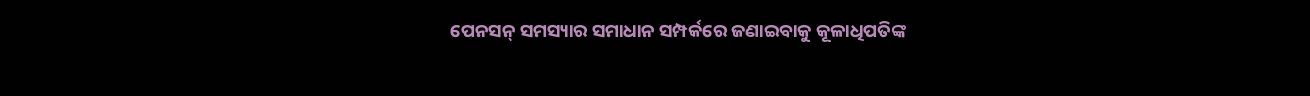ପେନସନ୍ ସମସ୍ୟାର ସମାଧାନ ସମ୍ପର୍କରେ ଜଣାଇବାକୁ କୂଳାଧିପତିଙ୍କ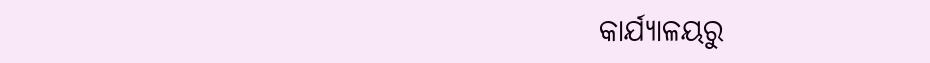କାର୍ଯ୍ୟାଳୟରୁ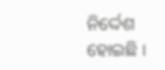ନିର୍ଦ୍ଦେଶ ହୋଇଛି ।